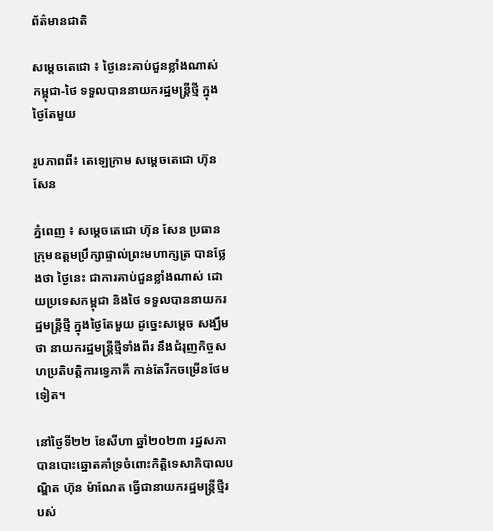ព័ត៌មានជាតិ

សម្ដេចតេជោ ៖ ថ្ងៃនេះគាប់ជួនខ្លាំងណាស់ កម្ពុជា-ថៃ ទទួលបាននាយករដ្ឋមន្រ្តីថ្មី ក្នុងថ្ងៃតែមួយ

រូបភាពពី៖ តេឡេក្រាម សម្ដេចតេជោ ហ៊ុន សែន

ភ្នំពេញ ៖ សម្ដេចតេជោ ហ៊ុន សែន ប្រធានក្រុមឧត្តមប្រឹក្សាផ្ទាល់ព្រះមហាក្សត្រ បានថ្លែងថា ថ្ងៃនេះ ជាការគាប់ជួនខ្លាំងណាស់ ដោយប្រទេសកម្ពុជា និងថៃ ទទួលបាននាយករដ្ឋមន្រ្តីថ្មី ក្នុងថ្ងៃតែមួយ ដូច្នេះសម្ដេច សង្ឃឹមថា នាយករដ្ឋមន្ដ្រីថ្មីទាំងពីរ នឹងជំរុញកិច្ចសហប្រតិបត្តិការទ្វេភាគី កាន់តែរីកចម្រើនថែមទៀត។

នៅថ្ងៃទី២២ ខែសីហា ឆ្នាំ២០២៣ រដ្ឋសភា បានបោះឆ្នោតគាំទ្រចំពោះកិត្តិទេសាភិបាលបណ្ឌិត ហ៊ុន ម៉ាណែត ធ្វើជានាយករដ្ឋមន្ដ្រីថ្មីរបស់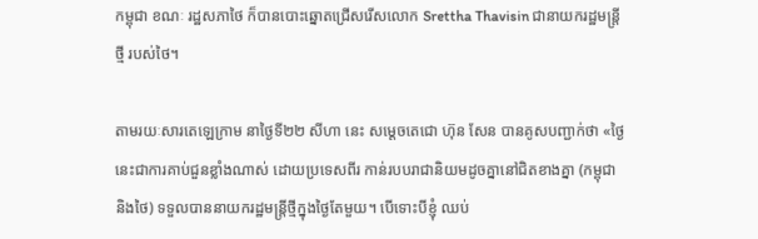កម្ពុជា ខណៈ រដ្ឋសភាថៃ ក៏បានបោះឆ្នោតជ្រើសរើសលោក Srettha Thavisin ជានាយករដ្ឋមន្រ្តីថ្មី របស់ថៃ។

តាមរយៈសារតេឡេក្រាម នាថ្ងៃទី២២ សីហា នេះ សម្ដេចតេជោ ហ៊ុន សែន បានគូសបញ្ជាក់ថា «ថ្ងៃនេះជាការគាប់ជួនខ្លាំងណាស់ ដោយប្រទេសពីរ កាន់របបរាជានិយមដូចគ្នានៅជិតខាងគ្នា (កម្ពុជា និងថៃ) ទទួលបាននាយករដ្ឋមន្រ្តីថ្មីក្នុងថ្ងៃតែមួយ។ បើទោះបីខ្ញុំ ឈប់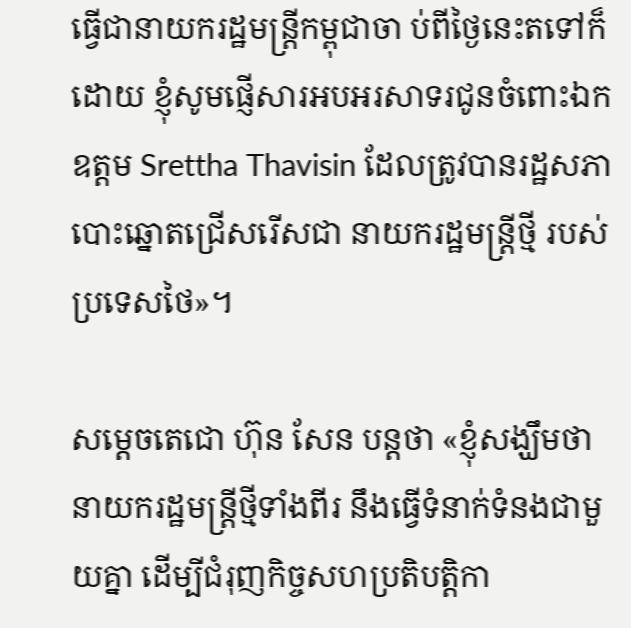ធ្វើជានាយករដ្ឋមន្រ្តីកម្ពុជាចា ប់ពីថ្ងៃនេះតទៅក៏ដោយ ខ្ញុំសូមផ្ញើសារអបអរសាទរជូនចំពោះឯកឧត្តម Srettha Thavisin ដែលត្រូវបានរដ្ឋសភា បោះឆ្នោតជ្រើសរើសជា នាយករដ្ឋមន្រ្តីថ្មី របស់ប្រទេសថៃ»។

សម្ដេចតេជោ ហ៊ុន សែន បន្ដថា «ខ្ញុំសង្ឃឹមថា នាយករដ្ឋមន្រ្តីថ្មីទាំងពីរ នឹងធ្វើទំនាក់ទំនងជាមួយគ្នា ដើម្បីជំរុញកិច្ចសហប្រតិបត្តិកា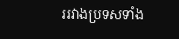ររវាងប្រទសទាំង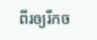ពីរឲ្យរីកច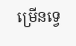ម្រើនទ្វេ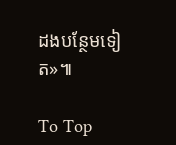ដងបន្ថែមទៀត»៕

To Top